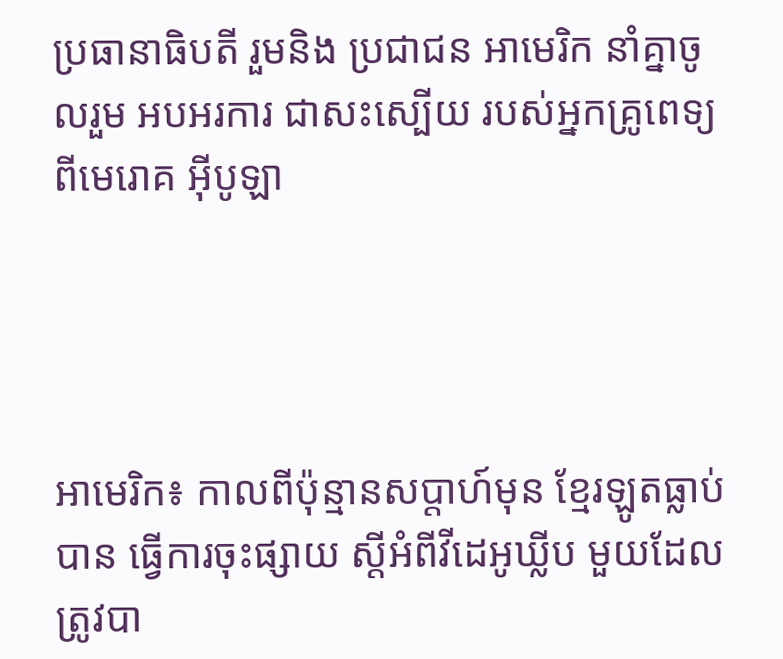ប្រធានាធិបតី រួមនិង ប្រជាជន អាមេរិក នាំគ្នាចូលរួម អបអរការ ជាសះស្បើយ របស់អ្នកគ្រូពេទ្យ ពីមេរោគ អ៊ីបូឡា




អាមេរិក៖ កាលពីប៉ុន្មានសប្តាហ៍មុន ខ្មែរឡូតធ្លាប់បាន ធ្វើការចុះផ្សាយ ស្តីអំពីវីដេអូឃ្លីប មួយដែល ត្រូវបា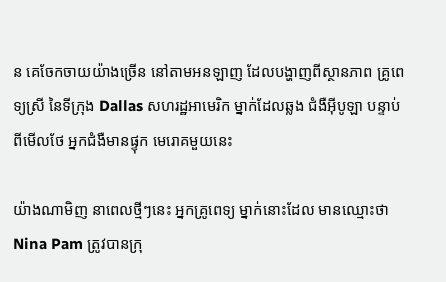ន គេចែកចាយយ៉ាងច្រើន នៅតាមអនឡាញ ដែលបង្ហាញពីស្ថានភាព គ្រូពេទ្យស្រី នៃទីក្រុង Dallas សហរដ្ឋអាមេរិក ម្នាក់ដែលឆ្លង ជំងឺអ៊ីបូឡា បន្ទាប់ពីមើលថែ អ្នកជំងឺមានផ្ទុក មេរោគមួយនេះ

យ៉ាងណាមិញ នាពេលថ្មីៗនេះ អ្នកគ្រូពេទ្យ ម្នាក់នោះដែល មានឈ្មោះថា Nina Pam ត្រូវបានក្រុ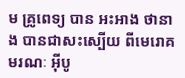ម គ្រូពេទ្យ បាន អះអាង ថានាង បានជាសះស្បើយ ពីមេរោគមរណៈ អ៊ីបូ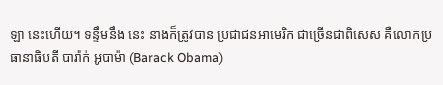ឡា នេះហើយ។ ទន្ទឹមនឹង នេះ នាងក៏ត្រូវបាន ប្រជាជនអាមេរិក ជាច្រើនជាពិសេស គឺលោកប្រធានាធិបតី បារ៉ាក់ អូបាម៉ា (Barack Obama)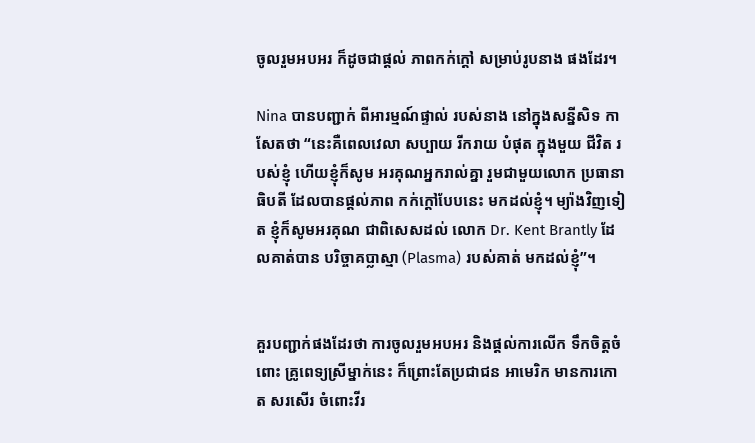ចូលរួមអបអរ ក៏ដូចជាផ្តល់ ភាពកក់ក្តៅ សម្រាប់រូបនាង ផងដែរ។

Nina បានបញ្ជាក់ ពីអារម្មណ៍ផ្ទាល់ របស់នាង នៅក្នុងសន្នីសិទ កាសែតថា “នេះគឺពេលវេលា សប្បាយ រីករាយ បំផុត ក្នុងមួយ ជីវិត របស់ខ្ញុំ ហើយខ្ញុំក៏សូម អរគុណអ្នករាល់គ្នា រួមជាមួយលោក ប្រធានាធិបតី ដែលបានផ្តល់ភាព កក់ក្តៅបែបនេះ មកដល់ខ្ញុំ។ ម្យ៉ាងវិញទៀត ខ្ញុំក៏សូមអរគុណ ជាពិសេសដល់ លោក Dr. Kent Brantly ដែលគាត់បាន បរិច្ចាគប្លាស្មា (Plasma) របស់គាត់ មកដល់ខ្ញុំ”។


គួរបញ្ជាក់ផងដែរថា ការចូលរួមអបអរ និងផ្តល់ការលើក ទឹកចិត្តចំពោះ គ្រូពេទ្យស្រីម្នាក់នេះ ក៏ព្រោះតែប្រជាជន អាមេរិក មានការកោត សរសើរ ចំពោះវីរ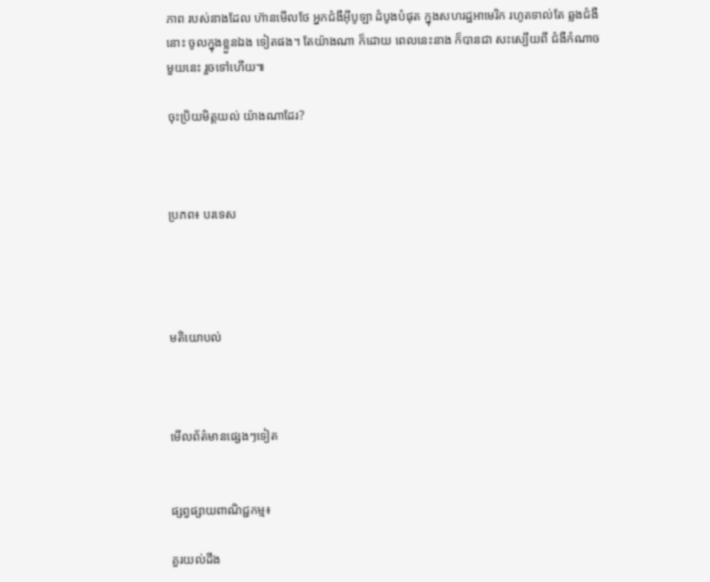ភាព របស់នាងដែល ហ៊ានមើលថែ អ្នកជំងឺអ៊ីបូឡា ដំបូងបំផុត ក្នុងសហរដ្ឋអាមេរិក រហូតទាល់តែ ឆ្លងជំងឺនោះ ចូលក្នុងខ្លួនឯង ទៀតផង។ តែយ៉ាងណា ក៏ដោយ ពេលនេះនាង ក៏បានជា សះស្បើយពី ជំងឺកំណាច មួយនេះ រួចទៅហើយ៕

ចុះប្រិយមិត្តយល់ យ៉ាងណាដែរ?



ប្រភព៖ បរទេស




មតិយោបល់



មើលព័ត៌មានផ្សេងៗទៀត


ផ្សព្វផ្សាយពាណិជ្ជកម្ម៖

គួរយល់ដឹង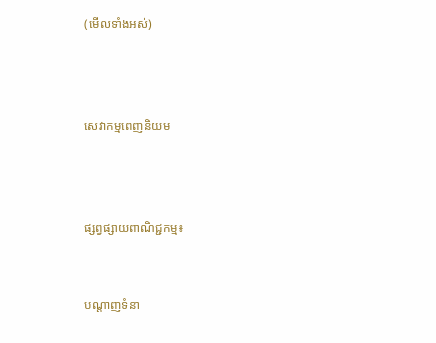(មើលទាំងអស់)



សេវាកម្មពេញនិយម



ផ្សព្វផ្សាយពាណិជ្ជកម្ម៖


បណ្តាញទំនា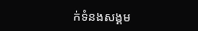ក់ទំនងសង្គម